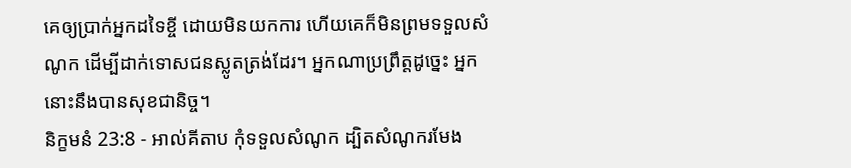គេឲ្យប្រាក់អ្នកដទៃខ្ចី ដោយមិនយកការ ហើយគេក៏មិនព្រមទទួលសំណូក ដើម្បីដាក់ទោសជនស្លូតត្រង់ដែរ។ អ្នកណាប្រព្រឹត្តដូច្នេះ អ្នកនោះនឹងបានសុខជានិច្ច។
និក្ខមនំ 23:8 - អាល់គីតាប កុំទទួលសំណូក ដ្បិតសំណូករមែង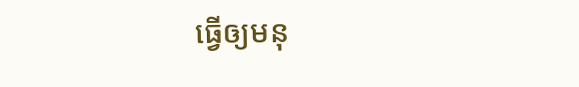ធ្វើឲ្យមនុ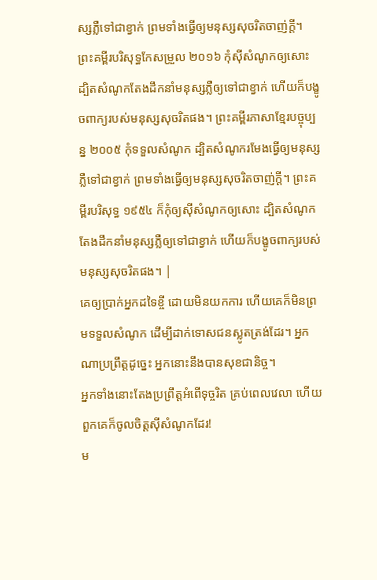ស្សភ្លឺទៅជាខ្វាក់ ព្រមទាំងធ្វើឲ្យមនុស្សសុចរិតចាញ់ក្តី។ ព្រះគម្ពីរបរិសុទ្ធកែសម្រួល ២០១៦ កុំស៊ីសំណូកឲ្យសោះ ដ្បិតសំណូកតែងដឹកនាំមនុស្សភ្លឺឲ្យទៅជាខ្វាក់ ហើយក៏បង្ខូចពាក្យរបស់មនុស្សសុចរិតផង។ ព្រះគម្ពីរភាសាខ្មែរបច្ចុប្បន្ន ២០០៥ កុំទទួលសំណូក ដ្បិតសំណូករមែងធ្វើឲ្យមនុស្សភ្លឺទៅជាខ្វាក់ ព្រមទាំងធ្វើឲ្យមនុស្សសុចរិតចាញ់ក្ដី។ ព្រះគម្ពីរបរិសុទ្ធ ១៩៥៤ ក៏កុំឲ្យស៊ីសំណូកឲ្យសោះ ដ្បិតសំណូកតែងដឹកនាំមនុស្សភ្លឺឲ្យទៅជាខ្វាក់ ហើយក៏បង្ខូចពាក្យរបស់មនុស្សសុចរិតផង។ |
គេឲ្យប្រាក់អ្នកដទៃខ្ចី ដោយមិនយកការ ហើយគេក៏មិនព្រមទទួលសំណូក ដើម្បីដាក់ទោសជនស្លូតត្រង់ដែរ។ អ្នកណាប្រព្រឹត្តដូច្នេះ អ្នកនោះនឹងបានសុខជានិច្ច។
អ្នកទាំងនោះតែងប្រព្រឹត្តអំពើទុច្ចរិត គ្រប់ពេលវេលា ហើយពួកគេក៏ចូលចិត្តស៊ីសំណូកដែរ!
ម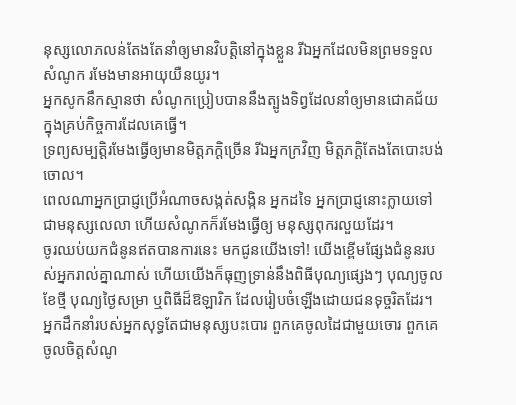នុស្សលោភលន់តែងតែនាំឲ្យមានវិបត្តិនៅក្នុងខ្លួន រីឯអ្នកដែលមិនព្រមទទួលសំណូក រមែងមានអាយុយឺនយូរ។
អ្នកសូកនឹកស្មានថា សំណូកប្រៀបបាននឹងត្បូងទិព្វដែលនាំឲ្យមានជោគជ័យក្នុងគ្រប់កិច្ចការដែលគេធ្វើ។
ទ្រព្យសម្បត្តិរមែងធ្វើឲ្យមានមិត្តភក្ដិច្រើន រីឯអ្នកក្រវិញ មិត្តភក្ដិតែងតែបោះបង់ចោល។
ពេលណាអ្នកប្រាជ្ញប្រើអំណាចសង្កត់សង្កិន អ្នកដទៃ អ្នកប្រាជ្ញនោះក្លាយទៅជាមនុស្សលេលា ហើយសំណូកក៏រមែងធ្វើឲ្យ មនុស្សពុករលួយដែរ។
ចូរឈប់យកជំនូនឥតបានការនេះ មកជូនយើងទៅ! យើងខ្ពើមផ្សែងជំនូនរបស់អ្នករាល់គ្នាណាស់ ហើយយើងក៏ធុញទ្រាន់នឹងពិធីបុណ្យផ្សេងៗ បុណ្យចូលខែថ្មី បុណ្យថ្ងៃសម្រា ឬពិធីដ៏ឱឡារិក ដែលរៀបចំឡើងដោយជនទុច្ចរិតដែរ។
អ្នកដឹកនាំរបស់អ្នកសុទ្ធតែជាមនុស្សបះបោរ ពួកគេចូលដៃជាមួយចោរ ពួកគេចូលចិត្តសំណូ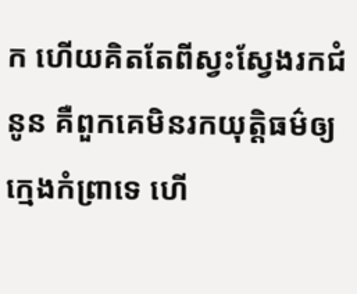ក ហើយគិតតែពីស្វះស្វែងរកជំនូន គឺពួកគេមិនរកយុត្តិធម៌ឲ្យក្មេងកំព្រាទេ ហើ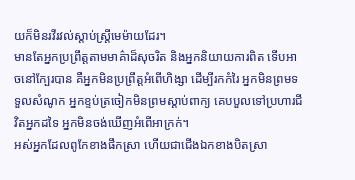យក៏មិនរវីរវល់ស្ដាប់ស្ត្រីមេម៉ាយដែរ។
មានតែអ្នកប្រព្រឹត្តតាមមាគ៌ាដ៏សុចរិត និងអ្នកនិយាយការពិត ទើបអាចនៅក្បែរបាន គឺអ្នកមិនប្រព្រឹត្តអំពើហិង្សា ដើម្បីរកកំរៃ អ្នកមិនព្រមទទួលសំណូក អ្នកខ្ទប់ត្រចៀកមិនព្រមស្ដាប់ពាក្យ គេបបួលទៅប្រហារជីវិតអ្នកដទៃ អ្នកមិនចង់ឃើញអំពើអាក្រក់។
អស់អ្នកដែលពូកែខាងផឹកស្រា ហើយជាជើងឯកខាងបិតស្រា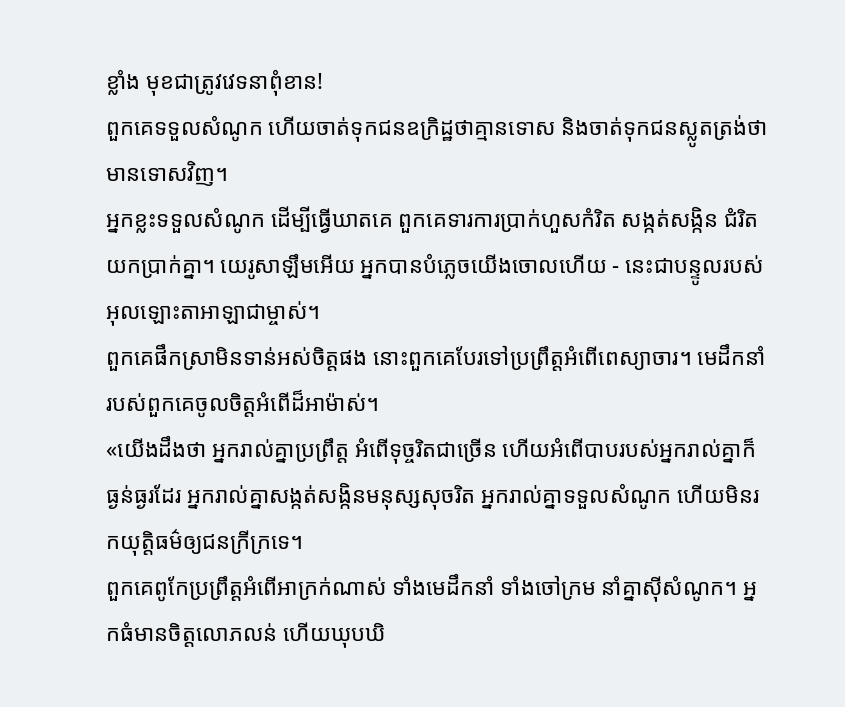ខ្លាំង មុខជាត្រូវវេទនាពុំខាន!
ពួកគេទទួលសំណូក ហើយចាត់ទុកជនឧក្រិដ្ឋថាគ្មានទោស និងចាត់ទុកជនស្លូតត្រង់ថាមានទោសវិញ។
អ្នកខ្លះទទួលសំណូក ដើម្បីធ្វើឃាតគេ ពួកគេទារការប្រាក់ហួសកំរិត សង្កត់សង្កិន ជំរិតយកប្រាក់គ្នា។ យេរូសាឡឹមអើយ អ្នកបានបំភ្លេចយើងចោលហើយ - នេះជាបន្ទូលរបស់អុលឡោះតាអាឡាជាម្ចាស់។
ពួកគេផឹកស្រាមិនទាន់អស់ចិត្តផង នោះពួកគេបែរទៅប្រព្រឹត្តអំពើពេស្យាចារ។ មេដឹកនាំរបស់ពួកគេចូលចិត្តអំពើដ៏អាម៉ាស់។
«យើងដឹងថា អ្នករាល់គ្នាប្រព្រឹត្ត អំពើទុច្ចរិតជាច្រើន ហើយអំពើបាបរបស់អ្នករាល់គ្នាក៏ធ្ងន់ធ្ងរដែរ អ្នករាល់គ្នាសង្កត់សង្កិនមនុស្សសុចរិត អ្នករាល់គ្នាទទួលសំណូក ហើយមិនរកយុត្តិធម៌ឲ្យជនក្រីក្រទេ។
ពួកគេពូកែប្រព្រឹត្តអំពើអាក្រក់ណាស់ ទាំងមេដឹកនាំ ទាំងចៅក្រម នាំគ្នាស៊ីសំណូក។ អ្នកធំមានចិត្តលោភលន់ ហើយឃុបឃិ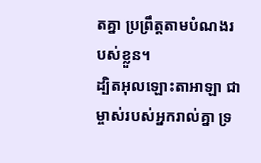តគ្នា ប្រព្រឹត្តតាមបំណងរបស់ខ្លួន។
ដ្បិតអុលឡោះតាអាឡា ជាម្ចាស់របស់អ្នករាល់គ្នា ទ្រ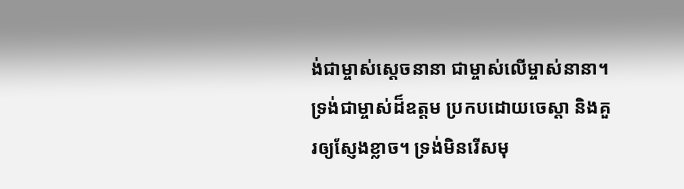ង់ជាម្ចាស់ស្តេចនានា ជាម្ចាស់លើម្ចាស់នានា។ ទ្រង់ជាម្ចាស់ដ៏ឧត្តម ប្រកបដោយចេស្តា និងគួរឲ្យស្ញែងខ្លាច។ ទ្រង់មិនរើសមុ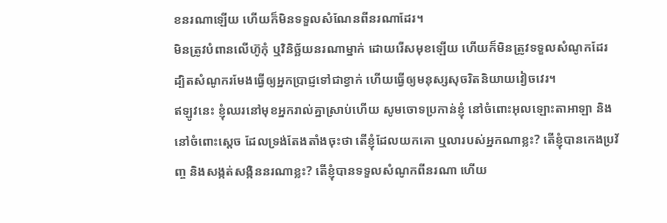ខនរណាឡើយ ហើយក៏មិនទទួលសំណែនពីនរណាដែរ។
មិនត្រូវបំពានលើហ៊ូកុំ ឬវិនិច្ឆ័យនរណាម្នាក់ ដោយរើសមុខឡើយ ហើយក៏មិនត្រូវទទួលសំណូកដែរ ដ្បិតសំណូករមែងធ្វើឲ្យអ្នកប្រាជ្ញទៅជាខ្វាក់ ហើយធ្វើឲ្យមនុស្សសុចរិតនិយាយវៀចវេរ។
ឥឡូវនេះ ខ្ញុំឈរនៅមុខអ្នករាល់គ្នាស្រាប់ហើយ សូមចោទប្រកាន់ខ្ញុំ នៅចំពោះអុលឡោះតាអាឡា និងនៅចំពោះស្តេច ដែលទ្រង់តែងតាំងចុះថា តើខ្ញុំដែលយកគោ ឬលារបស់អ្នកណាខ្លះ? តើខ្ញុំបានកេងប្រវ័ញ្ច និងសង្កត់សង្កិននរណាខ្លះ? តើខ្ញុំបានទទួលសំណូកពីនរណា ហើយ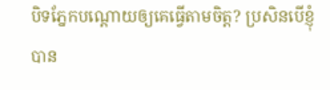បិទភ្នែកបណ្តោយឲ្យគេធ្វើតាមចិត្ត? ប្រសិនបើខ្ញុំបាន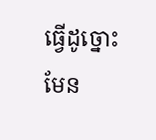ធ្វើដូច្នោះមែន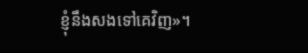ខ្ញុំនឹងសងទៅគេវិញ»។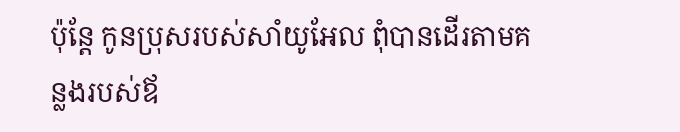ប៉ុន្តែ កូនប្រុសរបស់សាំយូអែល ពុំបានដើរតាមគន្លងរបស់ឪ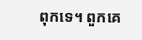ពុកទេ។ ពួកគេ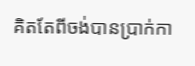គិតតែពីចង់បានប្រាក់កា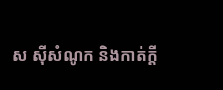ស ស៊ីសំណូក និងកាត់ក្តី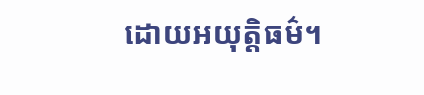ដោយអយុត្តិធម៌។